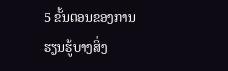5 ຂັ້ນຕອນຂອງການຮຽນຮູ້ບາງສິ່ງ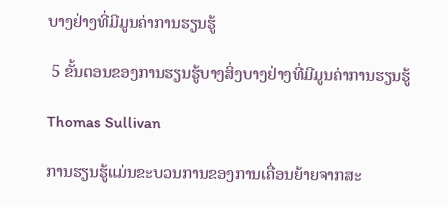ບາງຢ່າງທີ່ມີມູນຄ່າການຮຽນຮູ້

 5 ຂັ້ນຕອນຂອງການຮຽນຮູ້ບາງສິ່ງບາງຢ່າງທີ່ມີມູນຄ່າການຮຽນຮູ້

Thomas Sullivan

ການຮຽນຮູ້ແມ່ນຂະບວນການຂອງການເຄື່ອນຍ້າຍຈາກສະ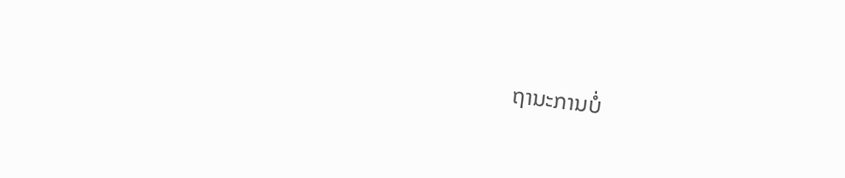ຖານະການບໍ່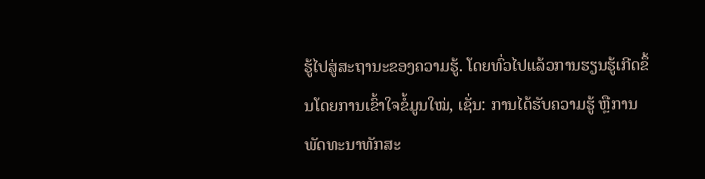ຮູ້ໄປສູ່ສະຖານະຂອງຄວາມຮູ້. ໂດຍທົ່ວໄປແລ້ວການຮຽນຮູ້ເກີດຂຶ້ນໂດຍການເຂົ້າໃຈຂໍ້ມູນໃໝ່, ເຊັ່ນ: ການໄດ້ຮັບຄວາມຮູ້ ຫຼືການພັດທະນາທັກສະ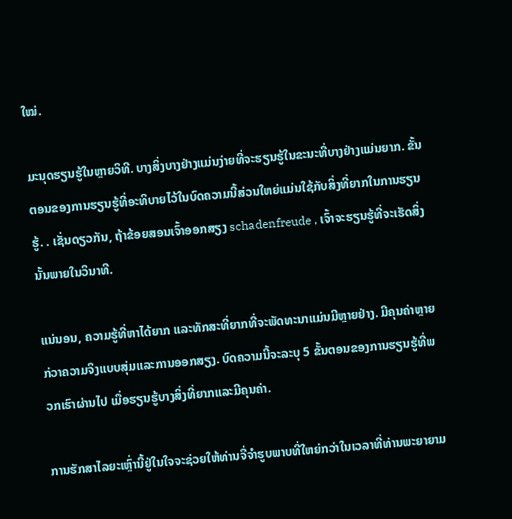ໃໝ່.

ມະນຸດຮຽນຮູ້ໃນຫຼາຍວິທີ. ບາງສິ່ງບາງຢ່າງແມ່ນງ່າຍທີ່ຈະຮຽນຮູ້ໃນຂະນະທີ່ບາງຢ່າງແມ່ນຍາກ. ຂັ້ນຕອນຂອງການຮຽນຮູ້ທີ່ອະທິບາຍໄວ້ໃນບົດຄວາມນີ້ສ່ວນໃຫຍ່ແມ່ນໃຊ້ກັບສິ່ງທີ່ຍາກໃນການຮຽນຮູ້. . ເຊັ່ນດຽວກັນ, ຖ້າຂ້ອຍສອນເຈົ້າອອກສຽງ schadenfreude , ເຈົ້າຈະຮຽນຮູ້ທີ່ຈະເຮັດສິ່ງນັ້ນພາຍໃນວິນາທີ.

ແນ່ນອນ, ຄວາມຮູ້ທີ່ຫາໄດ້ຍາກ ແລະທັກສະທີ່ຍາກທີ່ຈະພັດທະນາແມ່ນມີຫຼາຍຢ່າງ. ມີຄຸນຄ່າຫຼາຍກ່ວາຄວາມຈິງແບບສຸ່ມແລະການອອກສຽງ. ບົດຄວາມນີ້ຈະລະບຸ 5 ຂັ້ນຕອນຂອງການຮຽນຮູ້ທີ່ພວກເຮົາຜ່ານໄປ ເມື່ອຮຽນຮູ້ບາງສິ່ງທີ່ຍາກແລະມີຄຸນຄ່າ.

ການຮັກສາໄລຍະເຫຼົ່ານີ້ຢູ່ໃນໃຈຈະຊ່ວຍໃຫ້ທ່ານຈື່ຈໍາຮູບພາບທີ່ໃຫຍ່ກວ່າໃນເວລາທີ່ທ່ານພະຍາຍາມ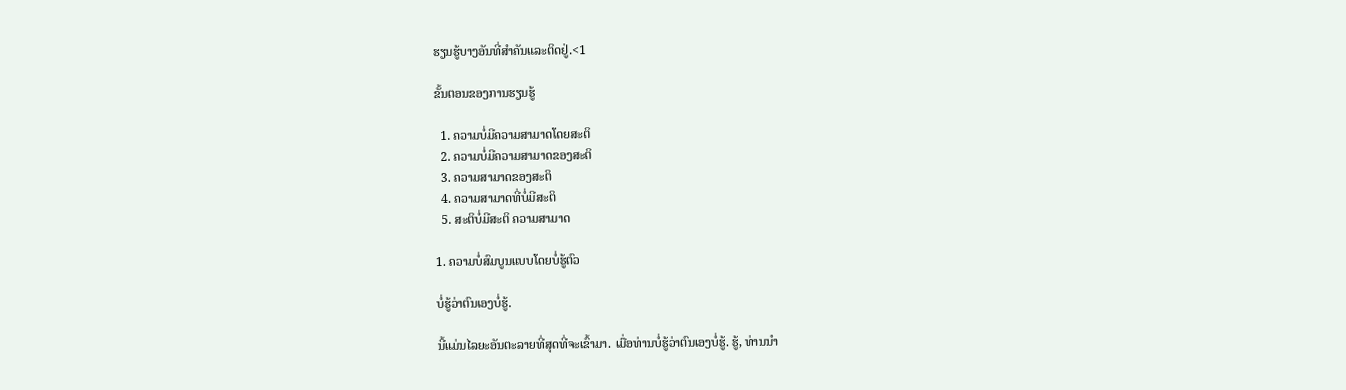ຮຽນຮູ້ບາງອັນທີ່ສໍາຄັນແລະຕິດຢູ່.<1

ຂັ້ນຕອນຂອງການຮຽນຮູ້

  1. ຄວາມບໍ່ມີຄວາມສາມາດໂດຍສະຕິ
  2. ຄວາມບໍ່ມີຄວາມສາມາດຂອງສະຕິ
  3. ຄວາມສາມາດຂອງສະຕິ
  4. ຄວາມສາມາດທີ່ບໍ່ມີສະຕິ
  5. ສະຕິບໍ່ມີສະຕິ ຄວາມສາມາດ

1. ຄວາມບໍ່ສົມບູນແບບໂດຍບໍ່ຮູ້ຕົວ

ບໍ່ຮູ້ວ່າຕົນເອງບໍ່ຮູ້.

ນີ້ແມ່ນໄລຍະອັນຕະລາຍທີ່ສຸດທີ່ຈະເຂົ້າມາ. ເມື່ອທ່ານບໍ່ຮູ້ວ່າຕົນເອງບໍ່ຮູ້. ຮູ້, ທ່ານນໍາ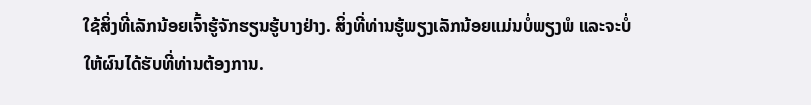ໃຊ້ສິ່ງທີ່ເລັກນ້ອຍເຈົ້າຮູ້ຈັກຮຽນຮູ້ບາງຢ່າງ. ສິ່ງທີ່ທ່ານຮູ້ພຽງເລັກນ້ອຍແມ່ນບໍ່ພຽງພໍ ແລະຈະບໍ່ໃຫ້ຜົນໄດ້ຮັບທີ່ທ່ານຕ້ອງການ.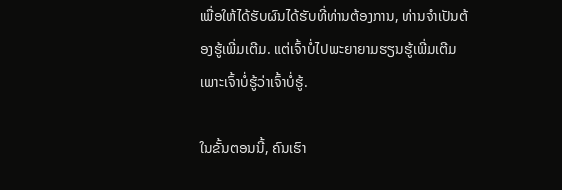ເພື່ອໃຫ້ໄດ້ຮັບຜົນໄດ້ຮັບທີ່ທ່ານຕ້ອງການ, ທ່ານຈໍາເປັນຕ້ອງຮູ້ເພີ່ມເຕີມ. ແຕ່ເຈົ້າບໍ່ໄປພະຍາຍາມຮຽນຮູ້ເພີ່ມເຕີມເພາະເຈົ້າບໍ່ຮູ້ວ່າເຈົ້າບໍ່ຮູ້.

ໃນຂັ້ນຕອນນີ້, ຄົນເຮົາ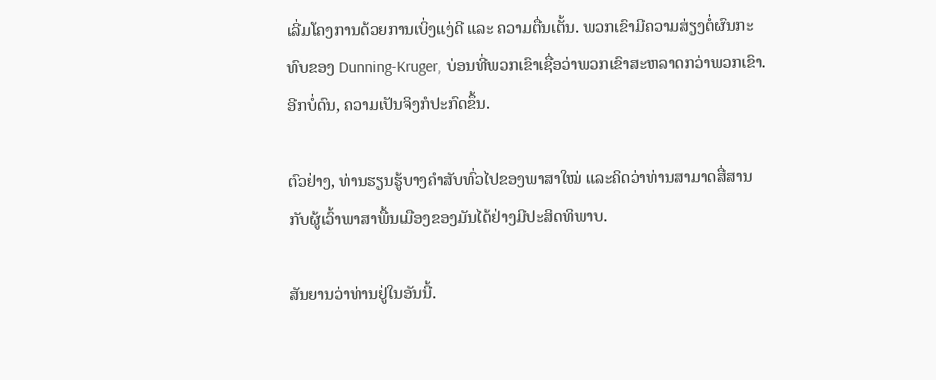ເລີ່ມໂຄງການດ້ວຍການເບິ່ງແງ່ດີ ແລະ ຄວາມຕື່ນເຕັ້ນ. ພວກເຂົາມີຄວາມສ່ຽງຕໍ່ຜົນກະທົບຂອງ Dunning-Kruger, ບ່ອນທີ່ພວກເຂົາເຊື່ອວ່າພວກເຂົາສະຫລາດກວ່າພວກເຂົາ. ອີກບໍ່ດົນ, ຄວາມເປັນຈິງກໍປະກົດຂຶ້ນ.

ຕົວຢ່າງ, ທ່ານຮຽນຮູ້ບາງຄຳສັບທົ່ວໄປຂອງພາສາໃໝ່ ແລະຄິດວ່າທ່ານສາມາດສື່ສານກັບຜູ້ເວົ້າພາສາພື້ນເມືອງຂອງມັນໄດ້ຢ່າງມີປະສິດທິພາບ.

ສັນຍານວ່າທ່ານຢູ່ໃນອັນນີ້.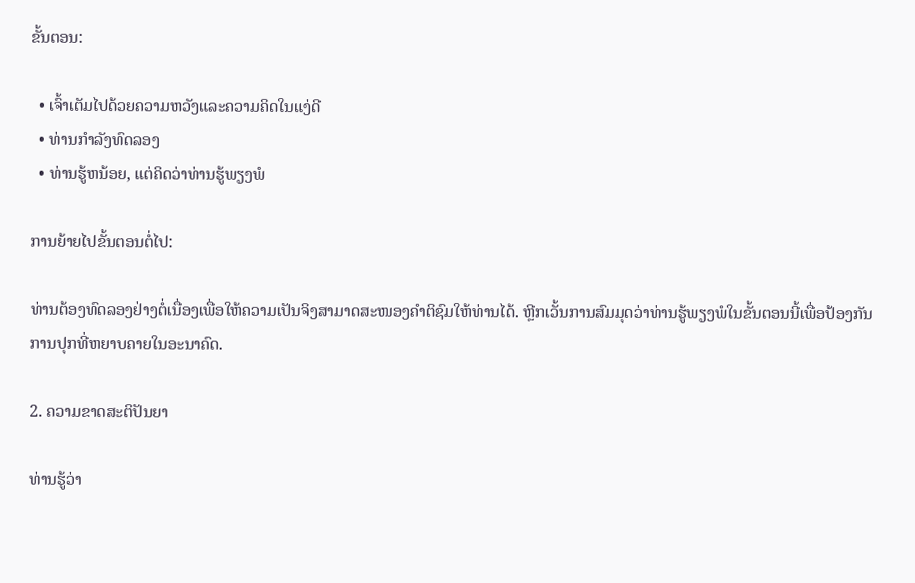ຂັ້ນຕອນ:

  • ເຈົ້າເຕັມໄປດ້ວຍຄວາມຫວັງແລະຄວາມຄິດໃນແງ່ດີ
  • ທ່ານກໍາລັງທົດລອງ
  • ທ່ານຮູ້ຫນ້ອຍ, ແຕ່ຄິດວ່າທ່ານຮູ້ພຽງພໍ

ການຍ້າຍໄປຂັ້ນຕອນຕໍ່ໄປ:

ທ່ານຕ້ອງທົດລອງຢ່າງຕໍ່ເນື່ອງເພື່ອໃຫ້ຄວາມເປັນຈິງສາມາດສະໜອງຄໍາຕິຊົມໃຫ້ທ່ານໄດ້. ຫຼີກເວັ້ນການສົມມຸດວ່າທ່ານຮູ້ພຽງພໍໃນຂັ້ນຕອນນີ້ເພື່ອປ້ອງກັນການປຸກທີ່ຫຍາບຄາຍໃນອະນາຄົດ.

2. ຄວາມຂາດສະຕິປັນຍາ

ທ່ານຮູ້ວ່າ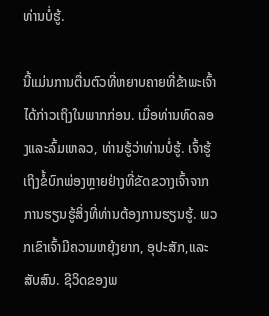ທ່ານບໍ່ຮູ້.

ນີ້ແມ່ນການຕື່ນຕົວທີ່ຫຍາບຄາຍທີ່ຂ້າພະເຈົ້າໄດ້ກ່າວເຖິງໃນພາກກ່ອນ. ເມື່ອທ່ານທົດລອງແລະລົ້ມເຫລວ, ທ່ານຮູ້ວ່າທ່ານບໍ່ຮູ້. ເຈົ້າຮູ້ເຖິງຂໍ້ບົກພ່ອງຫຼາຍຢ່າງທີ່ຂັດຂວາງເຈົ້າຈາກການຮຽນຮູ້ສິ່ງທີ່ທ່ານຕ້ອງການຮຽນຮູ້. ພວກເຂົາເຈົ້າມີຄວາມຫຍຸ້ງຍາກ, ອຸປະສັກ,ແລະສັບສົນ. ຊີວິດຂອງພ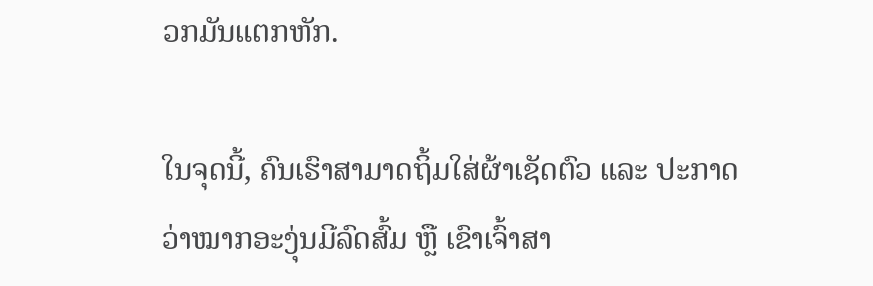ວກມັນແຕກຫັກ.

ໃນຈຸດນີ້, ຄົນເຮົາສາມາດຖິ້ມໃສ່ຜ້າເຊັດຕົວ ແລະ ປະກາດວ່າໝາກອະງຸ່ນມີລົດສົ້ມ ຫຼື ເຂົາເຈົ້າສາ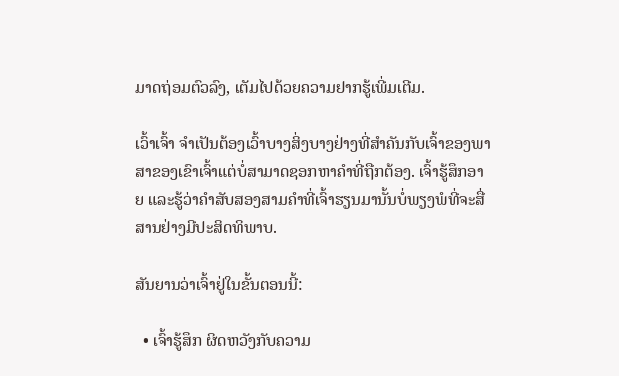ມາດຖ່ອມຕົວລົງ, ເຕັມໄປດ້ວຍຄວາມຢາກຮູ້ເພີ່ມເຕີມ.

ເວົ້າເຈົ້າ ຈໍາເປັນຕ້ອງເວົ້າບາງສິ່ງບາງຢ່າງທີ່ສໍາຄັນກັບເຈົ້າຂອງພາສາຂອງເຂົາເຈົ້າແຕ່ບໍ່ສາມາດຊອກຫາຄໍາທີ່ຖືກຕ້ອງ. ເຈົ້າຮູ້ສຶກອາຍ ແລະຮູ້ວ່າຄຳສັບສອງສາມຄຳທີ່ເຈົ້າຮຽນມານັ້ນບໍ່ພຽງພໍທີ່ຈະສື່ສານຢ່າງມີປະສິດທິພາບ.

ສັນຍານວ່າເຈົ້າຢູ່ໃນຂັ້ນຕອນນີ້:

  • ເຈົ້າຮູ້ສຶກ ຜິດຫວັງກັບຄວາມ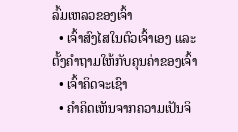ລົ້ມເຫລວຂອງເຈົ້າ
  • ເຈົ້າສົງໄສໃນຕົວເຈົ້າເອງ ແລະຕັ້ງຄຳຖາມໃຫ້ກັບຄຸນຄ່າຂອງເຈົ້າ
  • ເຈົ້າຄິດຈະເຊົາ
  • ຄຳຄິດເຫັນຈາກຄວາມເປັນຈິ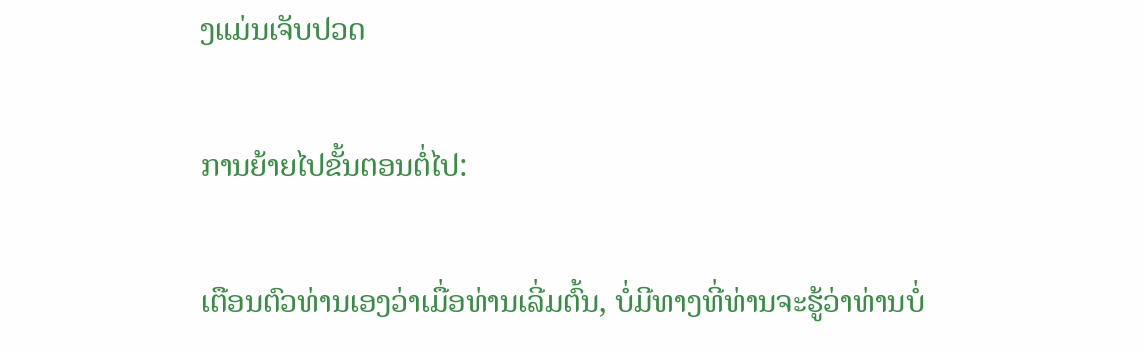ງແມ່ນເຈັບປວດ

ການຍ້າຍໄປຂັ້ນຕອນຕໍ່ໄປ:

ເຕືອນຕົວທ່ານເອງວ່າເມື່ອທ່ານເລີ່ມຕົ້ນ, ບໍ່ມີທາງທີ່ທ່ານຈະຮູ້ວ່າທ່ານບໍ່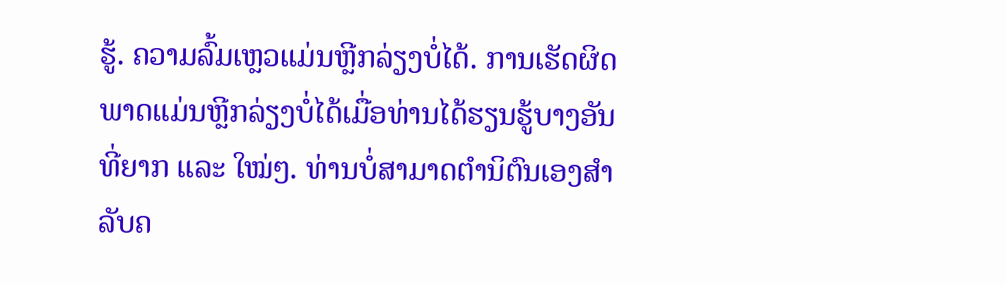ຮູ້. ຄວາມລົ້ມເຫຼວແມ່ນຫຼີກລ່ຽງບໍ່ໄດ້. ການເຮັດຜິດພາດແມ່ນຫຼີກລ່ຽງບໍ່ໄດ້ເມື່ອທ່ານໄດ້ຮຽນຮູ້ບາງອັນທີ່ຍາກ ແລະ ໃໝ່ໆ. ທ່ານບໍ່ສາມາດຕໍານິຕົນເອງສໍາລັບຄ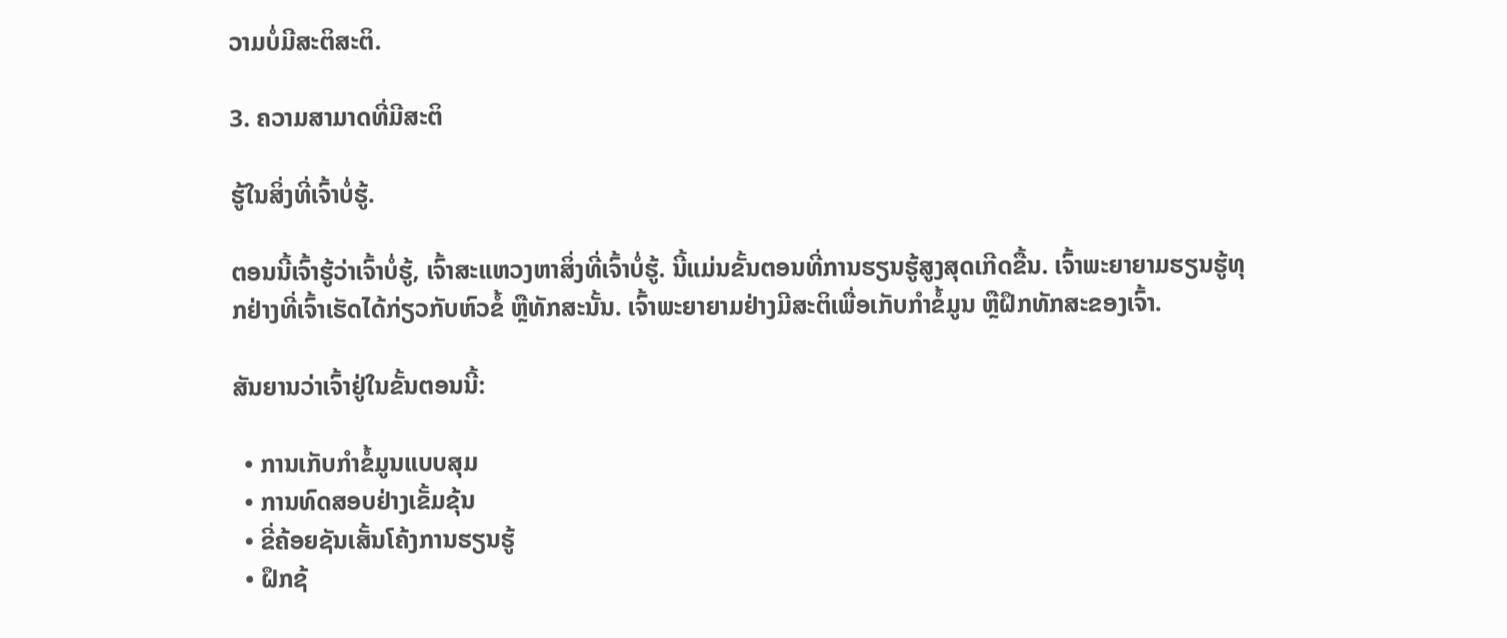ວາມບໍ່ມີສະຕິສະຕິ.

3. ຄວາມສາມາດທີ່ມີສະຕິ

ຮູ້ໃນສິ່ງທີ່ເຈົ້າບໍ່ຮູ້.

ຕອນນີ້ເຈົ້າຮູ້ວ່າເຈົ້າບໍ່ຮູ້, ເຈົ້າສະແຫວງຫາສິ່ງທີ່ເຈົ້າບໍ່ຮູ້. ນີ້ແມ່ນຂັ້ນຕອນທີ່ການຮຽນຮູ້ສູງສຸດເກີດຂື້ນ. ເຈົ້າພະຍາຍາມຮຽນຮູ້ທຸກຢ່າງທີ່ເຈົ້າເຮັດໄດ້ກ່ຽວກັບຫົວຂໍ້ ຫຼືທັກສະນັ້ນ. ເຈົ້າພະຍາຍາມຢ່າງມີສະຕິເພື່ອເກັບກຳຂໍ້ມູນ ຫຼືຝຶກທັກສະຂອງເຈົ້າ.

ສັນຍານວ່າເຈົ້າຢູ່ໃນຂັ້ນຕອນນີ້:

  • ການເກັບກຳຂໍ້ມູນແບບສຸມ
  • ການທົດສອບຢ່າງເຂັ້ມຂຸ້ນ
  • ຂີ່ຄ້ອຍຊັນເສັ້ນໂຄ້ງການຮຽນຮູ້
  • ຝຶກຊ້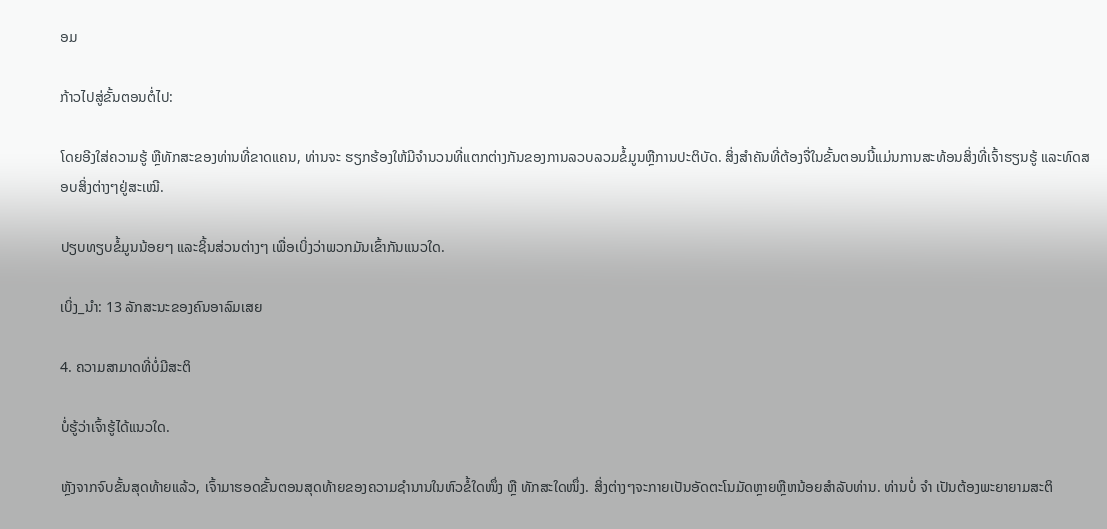ອມ

ກ້າວໄປສູ່ຂັ້ນຕອນຕໍ່ໄປ:

ໂດຍອີງໃສ່ຄວາມຮູ້ ຫຼືທັກສະຂອງທ່ານທີ່ຂາດແຄນ, ທ່ານຈະ ຮຽກຮ້ອງໃຫ້ມີຈໍານວນທີ່ແຕກຕ່າງກັນຂອງການລວບລວມຂໍ້ມູນຫຼືການປະຕິບັດ. ສິ່ງສຳຄັນທີ່ຕ້ອງຈື່ໃນຂັ້ນຕອນນີ້ແມ່ນການສະທ້ອນສິ່ງທີ່ເຈົ້າຮຽນຮູ້ ແລະທົດສອບສິ່ງຕ່າງໆຢູ່ສະເໝີ.

ປຽບທຽບຂໍ້ມູນນ້ອຍໆ ແລະຊິ້ນສ່ວນຕ່າງໆ ເພື່ອເບິ່ງວ່າພວກມັນເຂົ້າກັນແນວໃດ.

ເບິ່ງ_ນຳ: 13 ລັກສະນະຂອງຄົນອາລົມເສຍ

4. ຄວາມສາມາດທີ່ບໍ່ມີສະຕິ

ບໍ່ຮູ້ວ່າເຈົ້າຮູ້ໄດ້ແນວໃດ.

ຫຼັງຈາກຈົບຂັ້ນສຸດທ້າຍແລ້ວ, ເຈົ້າມາຮອດຂັ້ນຕອນສຸດທ້າຍຂອງຄວາມຊຳນານໃນຫົວຂໍ້ໃດໜຶ່ງ ຫຼື ທັກສະໃດໜຶ່ງ. ສິ່ງຕ່າງໆຈະກາຍເປັນອັດຕະໂນມັດຫຼາຍຫຼືຫນ້ອຍສໍາລັບທ່ານ. ທ່ານບໍ່ ຈຳ ເປັນຕ້ອງພະຍາຍາມສະຕິ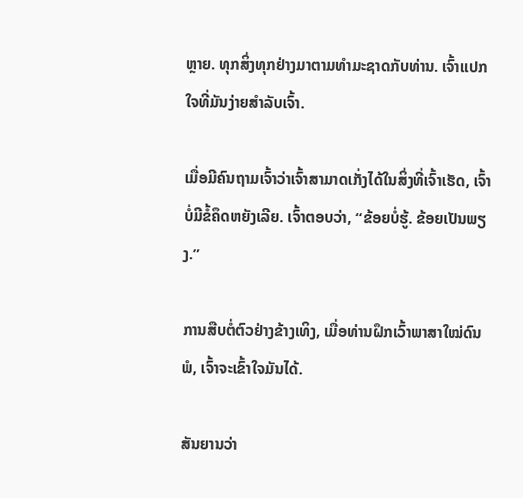ຫຼາຍ. ທຸກສິ່ງທຸກຢ່າງມາຕາມທໍາມະຊາດກັບທ່ານ. ເຈົ້າແປກໃຈທີ່ມັນງ່າຍສຳລັບເຈົ້າ.

ເມື່ອມີຄົນຖາມເຈົ້າວ່າເຈົ້າສາມາດເກັ່ງໄດ້ໃນສິ່ງທີ່ເຈົ້າເຮັດ, ເຈົ້າບໍ່ມີຂໍ້ຄຶດຫຍັງເລີຍ. ເຈົ້າຕອບວ່າ, “ຂ້ອຍບໍ່ຮູ້. ຂ້ອຍເປັນພຽງ.”

ການສືບຕໍ່ຕົວຢ່າງຂ້າງເທິງ, ເມື່ອທ່ານຝຶກເວົ້າພາສາໃໝ່ດົນພໍ, ເຈົ້າຈະເຂົ້າໃຈມັນໄດ້.

ສັນຍານວ່າ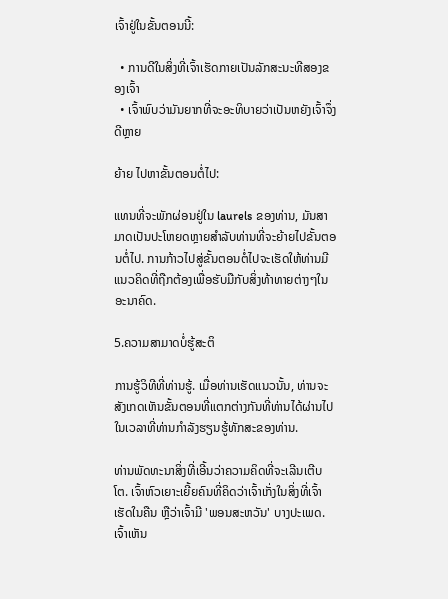ເຈົ້າຢູ່ໃນຂັ້ນຕອນນີ້:

  • ການດີໃນສິ່ງທີ່ເຈົ້າເຮັດກາຍເປັນລັກສະນະທີສອງຂອງເຈົ້າ
  • ເຈົ້າພົບວ່າມັນຍາກທີ່ຈະອະທິບາຍວ່າເປັນຫຍັງເຈົ້າຈຶ່ງດີຫຼາຍ

ຍ້າຍ ໄປຫາຂັ້ນຕອນຕໍ່ໄປ:

ແທນທີ່ຈະພັກຜ່ອນຢູ່ໃນ laurels ຂອງທ່ານ, ມັນສາມາດເປັນປະໂຫຍດຫຼາຍສໍາລັບທ່ານທີ່ຈະຍ້າຍໄປຂັ້ນຕອນຕໍ່ໄປ. ການກ້າວໄປສູ່ຂັ້ນຕອນຕໍ່ໄປຈະເຮັດໃຫ້ທ່ານມີແນວຄິດທີ່ຖືກຕ້ອງເພື່ອຮັບມືກັບສິ່ງທ້າທາຍຕ່າງໆໃນອະນາຄົດ.

5.ຄວາມສາມາດບໍ່ຮູ້ສະຕິ

ການຮູ້ວິທີທີ່ທ່ານຮູ້. ເມື່ອທ່ານເຮັດແນວນັ້ນ, ທ່ານຈະສັງເກດເຫັນຂັ້ນຕອນທີ່ແຕກຕ່າງກັນທີ່ທ່ານໄດ້ຜ່ານໄປໃນເວລາທີ່ທ່ານກໍາລັງຮຽນຮູ້ທັກສະຂອງທ່ານ.

ທ່ານພັດທະນາສິ່ງທີ່ເອີ້ນວ່າຄວາມຄິດທີ່ຈະເລີນເຕີບໂຕ. ເຈົ້າຫົວເຍາະເຍີ້ຍຄົນທີ່ຄິດວ່າເຈົ້າເກັ່ງໃນສິ່ງທີ່ເຈົ້າເຮັດໃນຄືນ ຫຼືວ່າເຈົ້າມີ 'ພອນສະຫວັນ' ບາງປະເພດ. ເຈົ້າເຫັນ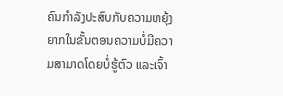ຄົນກຳລັງປະສົບກັບຄວາມຫຍຸ້ງຍາກໃນຂັ້ນຕອນຄວາມບໍ່ມີຄວາມສາມາດໂດຍບໍ່ຮູ້ຕົວ ແລະເຈົ້າ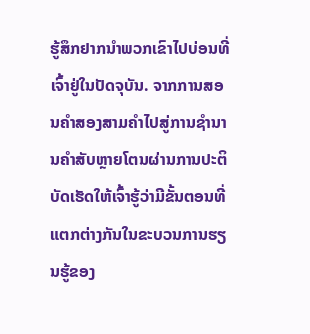ຮູ້ສຶກຢາກນຳພວກເຂົາໄປບ່ອນທີ່ເຈົ້າຢູ່ໃນປັດຈຸບັນ. ຈາກການສອນຄຳສອງສາມຄຳໄປສູ່ການຊຳນານຄຳສັບຫຼາຍໂຕນຜ່ານການປະຕິບັດເຮັດໃຫ້ເຈົ້າຮູ້ວ່າມີຂັ້ນຕອນທີ່ແຕກຕ່າງກັນໃນຂະບວນການຮຽນຮູ້ຂອງ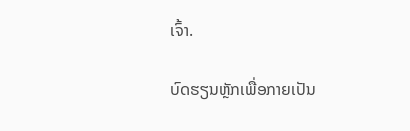ເຈົ້າ.

ບົດຮຽນຫຼັກເພື່ອກາຍເປັນ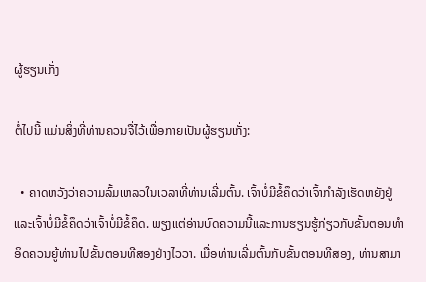ຜູ້ຮຽນເກັ່ງ

ຕໍ່ໄປນີ້ ແມ່ນສິ່ງທີ່ທ່ານຄວນຈື່ໄວ້ເພື່ອກາຍເປັນຜູ້ຮຽນເກັ່ງ:

  • ຄາດຫວັງວ່າຄວາມລົ້ມເຫລວໃນເວລາທີ່ທ່ານເລີ່ມຕົ້ນ. ເຈົ້າບໍ່ມີຂໍ້ຄຶດວ່າເຈົ້າກຳລັງເຮັດຫຍັງຢູ່ ແລະເຈົ້າບໍ່ມີຂໍ້ຄຶດວ່າເຈົ້າບໍ່ມີຂໍ້ຄຶດ. ພຽງແຕ່ອ່ານບົດຄວາມນີ້ແລະການຮຽນຮູ້ກ່ຽວກັບຂັ້ນຕອນທໍາອິດຄວນຍູ້ທ່ານໄປຂັ້ນຕອນທີສອງຢ່າງໄວວາ. ເມື່ອທ່ານເລີ່ມຕົ້ນກັບຂັ້ນຕອນທີສອງ, ທ່ານສາມາ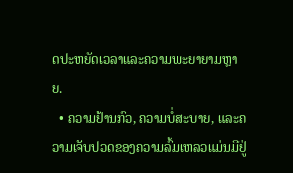ດປະຫຍັດເວລາແລະຄວາມພະຍາຍາມຫຼາຍ.
  • ຄວາມຢ້ານກົວ, ຄວາມບໍ່ສະບາຍ, ແລະຄວາມເຈັບປວດຂອງຄວາມລົ້ມເຫລວແມ່ນມີຢູ່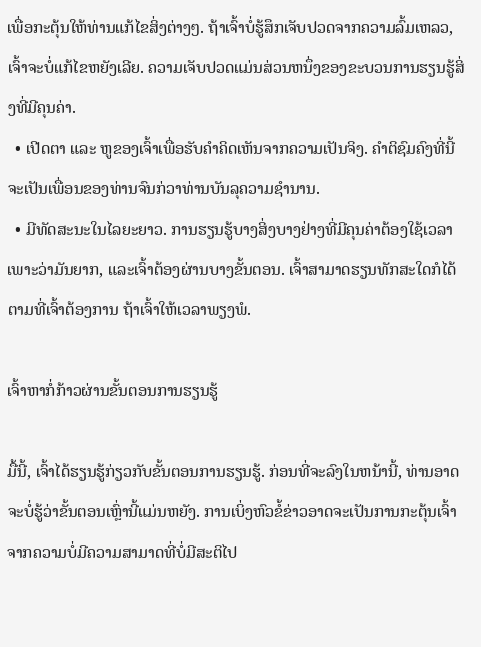ເພື່ອກະຕຸ້ນໃຫ້ທ່ານແກ້ໄຂສິ່ງຕ່າງໆ. ຖ້າເຈົ້າບໍ່ຮູ້ສຶກເຈັບປວດຈາກຄວາມລົ້ມເຫລວ, ເຈົ້າຈະບໍ່ແກ້ໄຂຫຍັງເລີຍ. ຄວາມເຈັບປວດແມ່ນສ່ວນຫນຶ່ງຂອງຂະບວນການຮຽນຮູ້ສິ່ງທີ່ມີຄຸນຄ່າ.
  • ເປີດຕາ ແລະ ຫູຂອງເຈົ້າເພື່ອຮັບຄໍາຄິດເຫັນຈາກຄວາມເປັນຈິງ. ຄໍາຕິຊົມຄົງທີ່ນີ້ຈະເປັນເພື່ອນຂອງທ່ານຈົນກ່ວາທ່ານບັນລຸຄວາມຊໍານານ.
  • ມີທັດສະນະໃນໄລຍະຍາວ. ການຮຽນຮູ້ບາງສິ່ງບາງຢ່າງທີ່ມີຄຸນຄ່າຕ້ອງໃຊ້ເວລາເພາະວ່າມັນຍາກ, ແລະເຈົ້າຕ້ອງຜ່ານບາງຂັ້ນຕອນ. ເຈົ້າສາມາດຮຽນທັກສະໃດກໍໄດ້ຕາມທີ່ເຈົ້າຕ້ອງການ ຖ້າເຈົ້າໃຫ້ເວລາພຽງພໍ.

ເຈົ້າຫາກໍ່ກ້າວຜ່ານຂັ້ນຕອນການຮຽນຮູ້

ມື້ນີ້, ເຈົ້າໄດ້ຮຽນຮູ້ກ່ຽວກັບຂັ້ນຕອນການຮຽນຮູ້. ກ່ອນທີ່ຈະລົງໃນຫນ້ານີ້, ທ່ານອາດຈະບໍ່ຮູ້ວ່າຂັ້ນຕອນເຫຼົ່ານີ້ແມ່ນຫຍັງ. ການເບິ່ງຫົວຂໍ້ຂ່າວອາດຈະເປັນການກະຕຸ້ນເຈົ້າຈາກຄວາມບໍ່ມີຄວາມສາມາດທີ່ບໍ່ມີສະຕິໄປ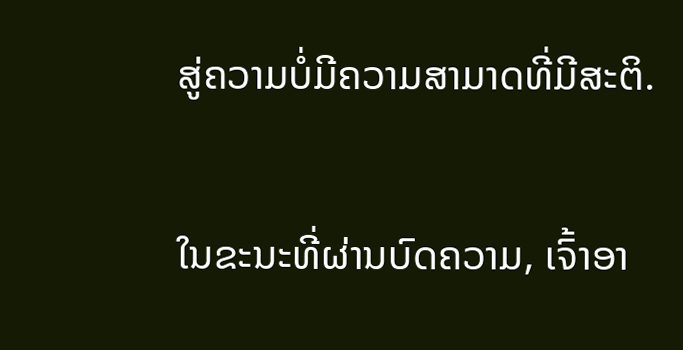ສູ່ຄວາມບໍ່ມີຄວາມສາມາດທີ່ມີສະຕິ.

ໃນຂະນະທີ່ຜ່ານບົດຄວາມ, ເຈົ້າອາ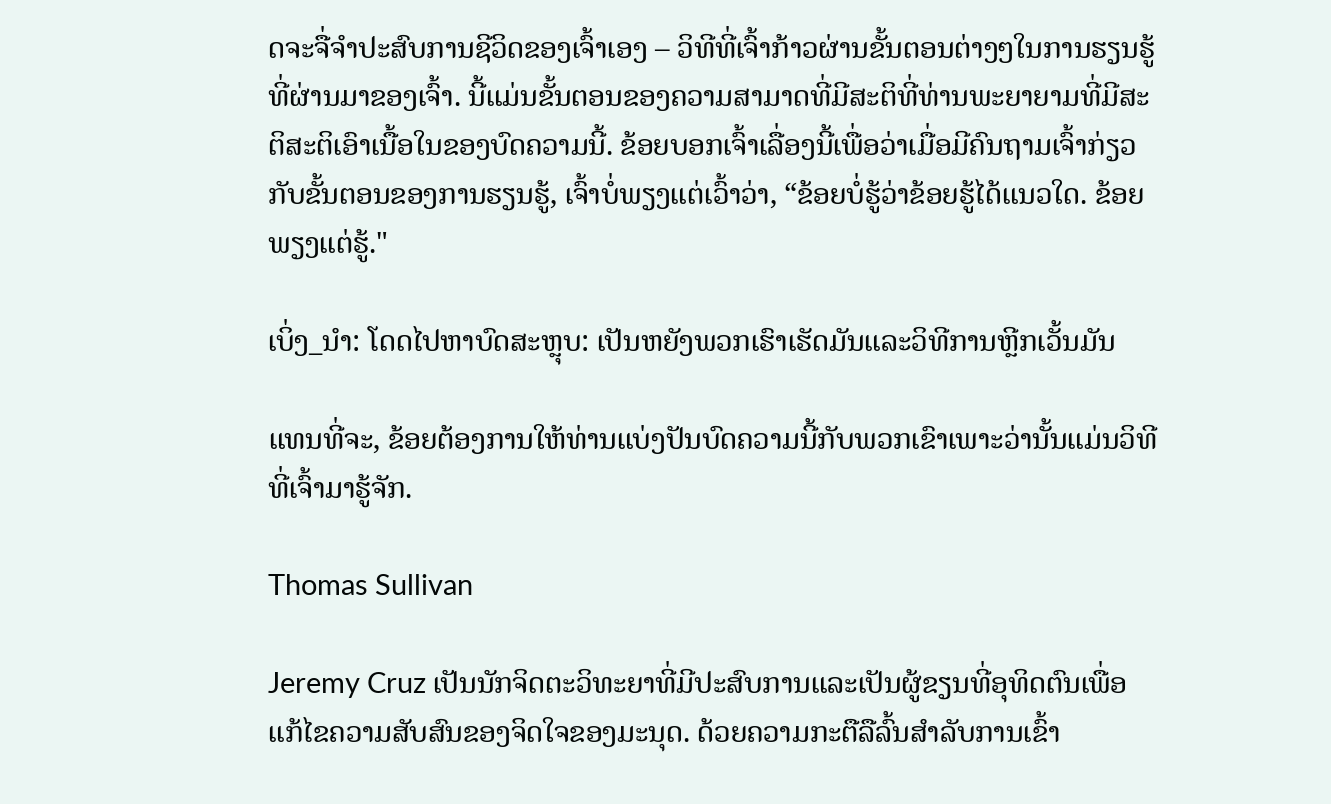ດຈະຈື່ຈໍາປະສົບການຊີວິດຂອງເຈົ້າເອງ – ວິທີທີ່ເຈົ້າກ້າວຜ່ານຂັ້ນຕອນຕ່າງໆໃນການຮຽນຮູ້ທີ່ຜ່ານມາຂອງເຈົ້າ. ນີ້ແມ່ນຂັ້ນຕອນຂອງຄວາມສາມາດທີ່ມີສະຕິທີ່ທ່ານພະຍາຍາມທີ່ມີສະຕິສະຕິເອົາເນື້ອໃນຂອງບົດຄວາມນີ້. ຂ້ອຍບອກເຈົ້າເລື່ອງນີ້ເພື່ອວ່າເມື່ອມີຄົນຖາມເຈົ້າກ່ຽວກັບຂັ້ນຕອນຂອງການຮຽນຮູ້, ເຈົ້າບໍ່ພຽງແຕ່ເວົ້າວ່າ, “ຂ້ອຍບໍ່ຮູ້ວ່າຂ້ອຍຮູ້ໄດ້ແນວໃດ. ຂ້ອຍພຽງແຕ່ຮູ້."

ເບິ່ງ_ນຳ: ໂດດໄປຫາບົດສະຫຼຸບ: ເປັນຫຍັງພວກເຮົາເຮັດມັນແລະວິທີການຫຼີກເວັ້ນມັນ

ແທນທີ່ຈະ, ຂ້ອຍຕ້ອງການໃຫ້ທ່ານແບ່ງປັນບົດຄວາມນີ້ກັບພວກເຂົາເພາະວ່ານັ້ນແມ່ນວິທີທີ່ເຈົ້າມາຮູ້ຈັກ.

Thomas Sullivan

Jeremy Cruz ເປັນນັກຈິດຕະວິທະຍາທີ່ມີປະສົບການແລະເປັນຜູ້ຂຽນທີ່ອຸທິດຕົນເພື່ອແກ້ໄຂຄວາມສັບສົນຂອງຈິດໃຈຂອງມະນຸດ. ດ້ວຍຄວາມກະຕືລືລົ້ນສໍາລັບການເຂົ້າ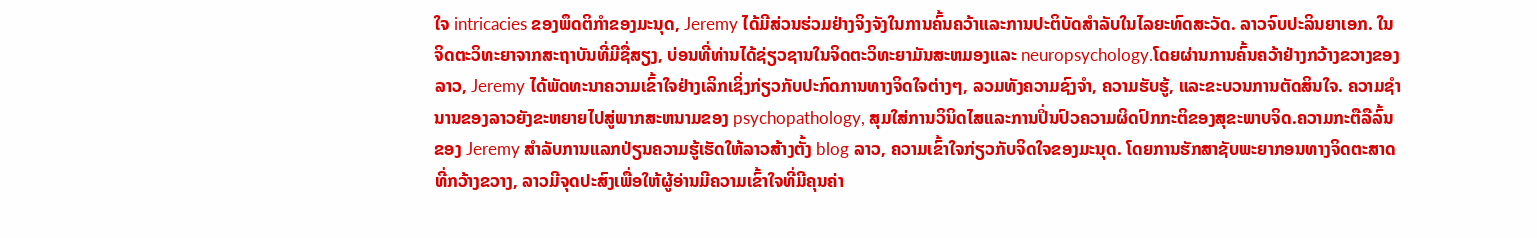ໃຈ intricacies ຂອງພຶດຕິກໍາຂອງມະນຸດ, Jeremy ໄດ້ມີສ່ວນຮ່ວມຢ່າງຈິງຈັງໃນການຄົ້ນຄວ້າແລະການປະຕິບັດສໍາລັບໃນໄລຍະທົດສະວັດ. ລາວຈົບປະລິນຍາເອກ. ໃນຈິດຕະວິທະຍາຈາກສະຖາບັນທີ່ມີຊື່ສຽງ, ບ່ອນທີ່ທ່ານໄດ້ຊ່ຽວຊານໃນຈິດຕະວິທະຍາມັນສະຫມອງແລະ neuropsychology.ໂດຍຜ່ານການຄົ້ນຄວ້າຢ່າງກວ້າງຂວາງຂອງລາວ, Jeremy ໄດ້ພັດທະນາຄວາມເຂົ້າໃຈຢ່າງເລິກເຊິ່ງກ່ຽວກັບປະກົດການທາງຈິດໃຈຕ່າງໆ, ລວມທັງຄວາມຊົງຈໍາ, ຄວາມຮັບຮູ້, ແລະຂະບວນການຕັດສິນໃຈ. ຄວາມຊໍານານຂອງລາວຍັງຂະຫຍາຍໄປສູ່ພາກສະຫນາມຂອງ psychopathology, ສຸມໃສ່ການວິນິດໄສແລະການປິ່ນປົວຄວາມຜິດປົກກະຕິຂອງສຸຂະພາບຈິດ.ຄວາມກະຕືລືລົ້ນຂອງ Jeremy ສໍາລັບການແລກປ່ຽນຄວາມຮູ້ເຮັດໃຫ້ລາວສ້າງຕັ້ງ blog ລາວ, ຄວາມເຂົ້າໃຈກ່ຽວກັບຈິດໃຈຂອງມະນຸດ. ໂດຍການຮັກສາຊັບພະຍາກອນທາງຈິດຕະສາດທີ່ກວ້າງຂວາງ, ລາວມີຈຸດປະສົງເພື່ອໃຫ້ຜູ້ອ່ານມີຄວາມເຂົ້າໃຈທີ່ມີຄຸນຄ່າ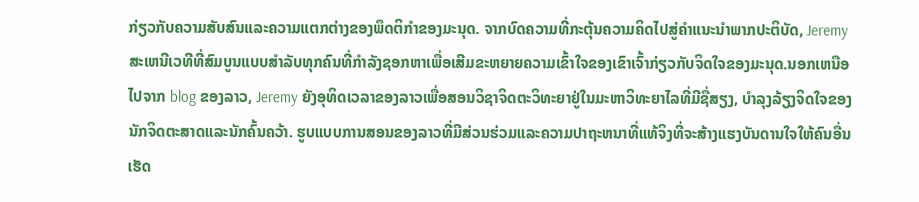ກ່ຽວກັບຄວາມສັບສົນແລະຄວາມແຕກຕ່າງຂອງພຶດຕິກໍາຂອງມະນຸດ. ຈາກບົດຄວາມທີ່ກະຕຸ້ນຄວາມຄິດໄປສູ່ຄໍາແນະນໍາພາກປະຕິບັດ, Jeremy ສະເຫນີເວທີທີ່ສົມບູນແບບສໍາລັບທຸກຄົນທີ່ກໍາລັງຊອກຫາເພື່ອເສີມຂະຫຍາຍຄວາມເຂົ້າໃຈຂອງເຂົາເຈົ້າກ່ຽວກັບຈິດໃຈຂອງມະນຸດ.ນອກເຫນືອໄປຈາກ blog ຂອງລາວ, Jeremy ຍັງອຸທິດເວລາຂອງລາວເພື່ອສອນວິຊາຈິດຕະວິທະຍາຢູ່ໃນມະຫາວິທະຍາໄລທີ່ມີຊື່ສຽງ, ບໍາລຸງລ້ຽງຈິດໃຈຂອງນັກຈິດຕະສາດແລະນັກຄົ້ນຄວ້າ. ຮູບແບບການສອນຂອງລາວທີ່ມີສ່ວນຮ່ວມແລະຄວາມປາຖະຫນາທີ່ແທ້ຈິງທີ່ຈະສ້າງແຮງບັນດານໃຈໃຫ້ຄົນອື່ນເຮັດ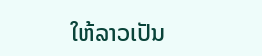ໃຫ້ລາວເປັນ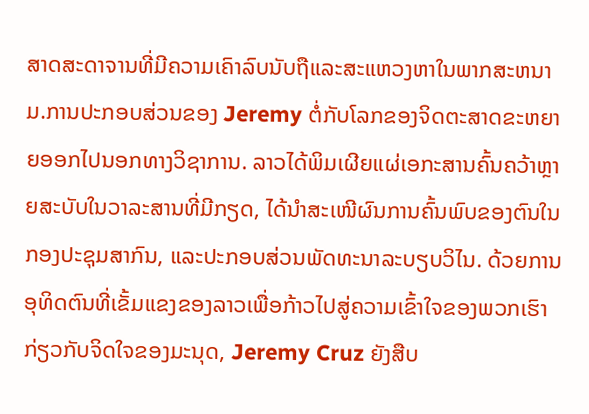ສາດສະດາຈານທີ່ມີຄວາມເຄົາລົບນັບຖືແລະສະແຫວງຫາໃນພາກສະຫນາມ.ການປະກອບສ່ວນຂອງ Jeremy ຕໍ່ກັບໂລກຂອງຈິດຕະສາດຂະຫຍາຍອອກໄປນອກທາງວິຊາການ. ລາວໄດ້ພິມເຜີຍແຜ່ເອກະສານຄົ້ນຄວ້າຫຼາຍສະບັບໃນວາລະສານທີ່ມີກຽດ, ໄດ້ນຳສະເໜີຜົນການຄົ້ນພົບຂອງຕົນໃນກອງປະຊຸມສາກົນ, ແລະປະກອບສ່ວນພັດທະນາລະບຽບວິໄນ. ດ້ວຍການອຸທິດຕົນທີ່ເຂັ້ມແຂງຂອງລາວເພື່ອກ້າວໄປສູ່ຄວາມເຂົ້າໃຈຂອງພວກເຮົາກ່ຽວກັບຈິດໃຈຂອງມະນຸດ, Jeremy Cruz ຍັງສືບ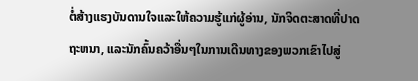ຕໍ່ສ້າງແຮງບັນດານໃຈແລະໃຫ້ຄວາມຮູ້ແກ່ຜູ້ອ່ານ, ນັກຈິດຕະສາດທີ່ປາດຖະຫນາ, ແລະນັກຄົ້ນຄວ້າອື່ນໆໃນການເດີນທາງຂອງພວກເຂົາໄປສູ່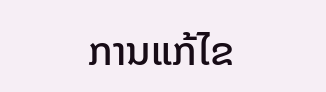ການແກ້ໄຂ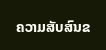ຄວາມສັບສົນຂ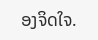ອງຈິດໃຈ.